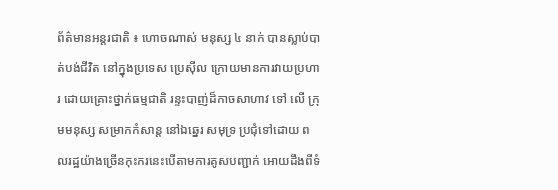ព័ត៌មានអន្តរជាតិ ៖ ហោចណាស់ មនុស្ស ៤ នាក់ បានស្លាប់បាត់បង់ជីវិត នៅក្នុងប្រទេស ប្រេស៊ីល ក្រោយមានការវាយប្រហារ ដោយគ្រោះថ្នាក់ធម្មជាតិ រន្ទះបាញ់ដ៏កាចសាហាវ ទៅ លើ ក្រុមមនុស្ស សម្រាកកំសាន្ត នៅឯឆ្នេរ សមុទ្រ ប្រជុំទៅដោយ ពលរដ្ឋយ៉ាងច្រើនកុះករនេះបើតាមការគូសបញ្ជាក់ អោយដឹងពីទំ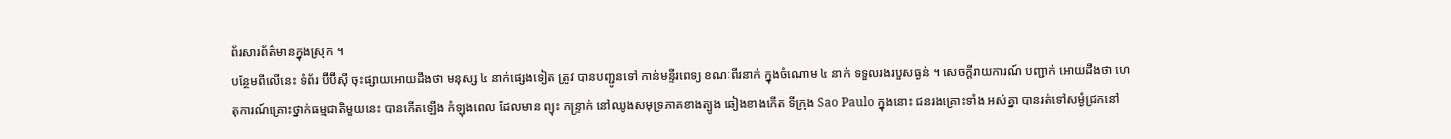ព័រសារព័ត៌មានក្នុងស្រុក ។
បន្ថែមពីលើនេះ ទំព័រ ប៊ីប៊ីស៊ី ចុះផ្សាយអោយដឹងថា មនុស្ស ៤ នាក់ផ្សេងទៀត ត្រូវ បានបញ្ជូនទៅ កាន់មន្ទីរពេទ្យ ខណៈពីរនាក់ ក្នុងចំណោម ៤ នាក់ ទទួលរងរបួសធ្ងន់ ។ សេចក្តីរាយការណ៍ បញ្ជាក់ អោយដឹងថា ហេតុការណ៍គ្រោះថ្នាក់ធម្មជាតិមួយនេះ បានកើតឡើង កំឡុងពេល ដែលមាន ព្យុះ កន្ទ្រាក់ នៅឈូងសមុទ្រភាគខាងត្បូង ឆៀងខាងកើត ទីក្រុង Sao Paulo ក្នុងនោះ ជនរងគ្រោះទាំង អស់គ្នា បានរត់ទៅសម្ងំជ្រកនៅ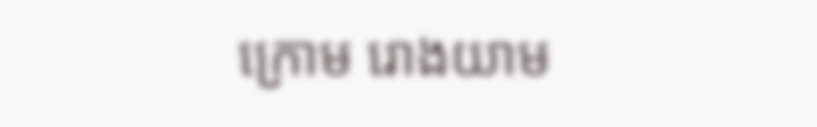ក្រោម រោងយាម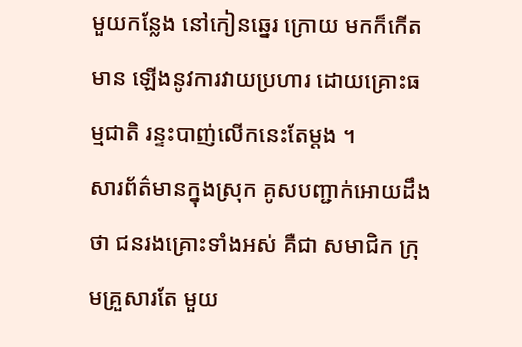មួយកន្លែង នៅកៀនឆ្នេរ ក្រោយ មកក៏កើតមាន ឡើងនូវការវាយប្រហារ ដោយគ្រោះធម្មជាតិ រន្ទះបាញ់លើកនេះតែម្តង ។
សារព័ត៌មានក្នុងស្រុក គូសបញ្ជាក់អោយដឹងថា ជនរងគ្រោះទាំងអស់ គឺជា សមាជិក ក្រុមគ្រួសារតែ មួយ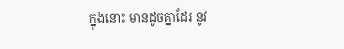ក្នុងនោះ មានដូចគ្នាដែរ នូវ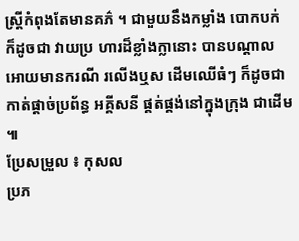ស្រ្តីកំពុងតែមានគភ៌ ។ ជាមួយនឹងកម្លាំង បោកបក់ ក៏ដូចជា វាយប្រ ហារដ៏ខ្លាំងក្លានោះ បានបណ្តាលអោយមានករណី រលើងឬស ដើមឈើធំៗ ក៏ដូចជាកាត់ផ្តាច់ប្រព័ន្ធ អគ្គីសនី ផ្គត់ផ្គង់នៅក្នុងក្រុង ជាដើម ៕
ប្រែសម្រួល ៖ កុសល
ប្រភ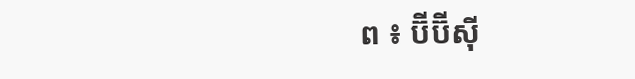ព ៖ ប៊ីប៊ីស៊ី